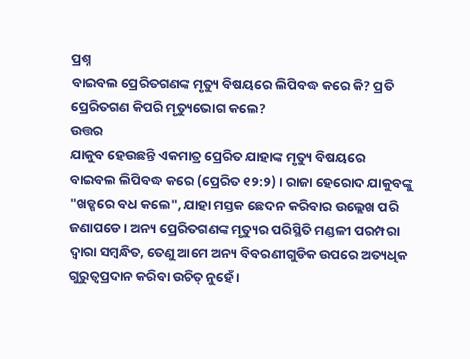ପ୍ରଶ୍ନ
ବାଇବଲ ପ୍ରେରିତଗଣଙ୍କ ମୃତ୍ୟୁ ବିଷୟରେ ଲିପିବଦ୍ଧ କରେ କି? ପ୍ରତି ପ୍ରେରିତଗଣ କିପରି ମୃତ୍ୟୁଭୋଗ କଲେ?
ଉତ୍ତର
ଯାକୁବ ହେଉଛନ୍ତି ଏକମାତ୍ର ପ୍ରେରିତ ଯାହାଙ୍କ ମୃତ୍ୟୁ ବିଷୟରେ ବାଇବଲ ଲିପିବଦ୍ଧ କରେ (ପ୍ରେରିତ ୧୨:୨) । ରାଜା ହେରୋଦ ଯାକୁବଙ୍କୁ "ଖଡ୍ଗରେ ବଧ କଲେ", ଯାହା ମସ୍ତକ ଛେଦନ କରିବାର ଉଲ୍ଲେଖ ପରି ଜଣାପଡେ । ଅନ୍ୟ ପ୍ରେରିତଗଣଙ୍କ ମୃତ୍ୟୁର ପରିସ୍ଥିତି ମଣ୍ଡଳୀ ପରମ୍ପରା ଦ୍ବାରା ସମ୍ବନ୍ଧିତ, ତେଣୁ ଆମେ ଅନ୍ୟ ବିବରଣୀଗୁଡିକ ଉପରେ ଅତ୍ୟଧିକ ଗୁରୁତ୍ବପ୍ରଦାନ କରିବା ଉଚିତ୍ ନୁହେଁ ।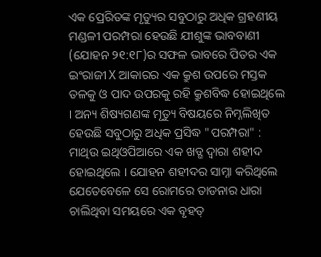ଏକ ପ୍ରେରିତଙ୍କ ମୃତ୍ୟୁର ସବୁଠାରୁ ଅଧିକ ଗ୍ରହଣୀୟ ମଣ୍ଡଳୀ ପରମ୍ପରା ହେଉଛି ଯୀଶୁଙ୍କ ଭାବବାଣୀ (ଯୋହନ ୨୧:୧୮)ର ସଫଳ ଭାବରେ ପିତର ଏକ ଇଂରାଜୀ X ଆକାରର ଏକ କ୍ରୁଶ ଉପରେ ମସ୍ତକ ତଳକୁ ଓ ପାଦ ଉପରକୁ ରହି କ୍ରୁଶବିଦ୍ଧ ହୋଇଥିଲେ । ଅନ୍ୟ ଶିଷ୍ୟଗଣଙ୍କ ମୃତ୍ୟୁ ବିଷୟରେ ନିମ୍ନଲିଖିତ ହେଉଛି ସବୁଠାରୁ ଅଧିକ ପ୍ରସିଦ୍ଧ "ପରମ୍ପରା" :
ମାଥିଉ ଇଥିଓପିଆରେ ଏକ ଖଡ୍ଗ ଦ୍ବାରା ଶହୀଦ ହୋଇଥିଲେ । ଯୋହନ ଶହୀଦର ସାମ୍ନା କରିଥିଲେ ଯେତେବେଳେ ସେ ରୋମରେ ତାଡନାର ଧାରା ଚାଲିଥିବା ସମୟରେ ଏକ ବୃହତ୍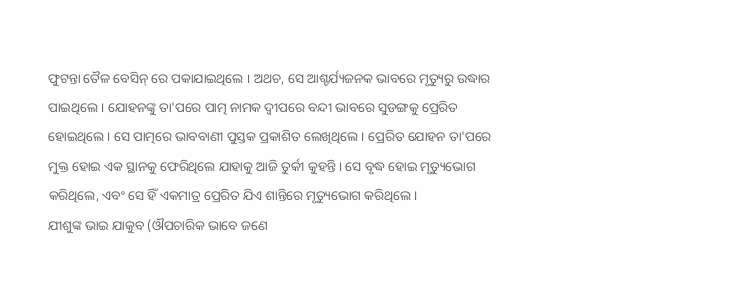ଫୁଟନ୍ତା ତୈଳ ବେସିନ୍ ରେ ପକାଯାଇଥିଲେ । ଅଥଚ, ସେ ଆଶ୍ଚର୍ଯ୍ୟଜନକ ଭାବରେ ମୃତ୍ୟୁରୁ ଉଦ୍ଧାର ପାଇଥିଲେ । ଯୋହନଙ୍କୁ ତା'ପରେ ପାତ୍ମ ନାମକ ଦ୍ବୀପରେ ବନ୍ଦୀ ଭାବରେ ସୁଡଙ୍ଗକୁ ପ୍ରେରିତ ହୋଇଥିଲେ । ସେ ପାତ୍ମରେ ଭାବବାଣୀ ପୁସ୍ତକ ପ୍ରକାଶିତ ଲେଖିଥିଲେ । ପ୍ରେରିତ ଯୋହନ ତା'ପରେ ମୁକ୍ତ ହୋଇ ଏକ ସ୍ଥାନକୁ ଫେରିଥିଲେ ଯାହାକୁ ଆଜି ତୁର୍କୀ କୁହନ୍ତି । ସେ ବୃଦ୍ଧ ହୋଇ ମୃତ୍ୟୁଭୋଗ କରିଥିଲେ, ଏବଂ ସେ ହିଁ ଏକମାତ୍ର ପ୍ରେରିତ ଯିଏ ଶାନ୍ତିରେ ମୃତ୍ୟୁଭୋଗ କରିଥିଲେ ।
ଯୀଶୁଙ୍କ ଭାଇ ଯାକୁବ (ଔପଚାରିକ ଭାବେ ଜଣେ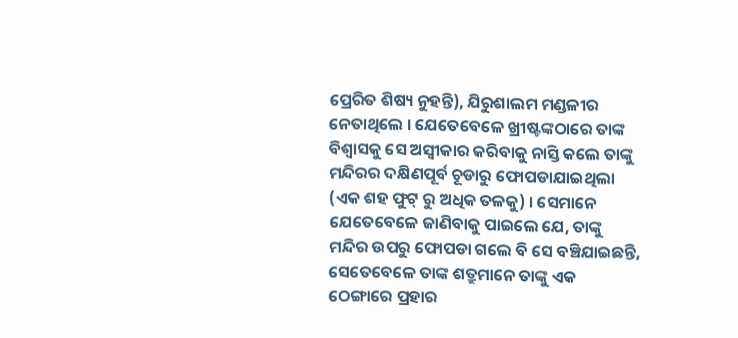ପ୍ରେରିତ ଶିଷ୍ୟ ନୁହନ୍ତି), ଯିରୁଶାଲମ ମଣ୍ଡଳୀର ନେତାଥିଲେ । ଯେତେବେଳେ ଖ୍ରୀଷ୍ଟଙ୍କଠାରେ ତାଙ୍କ ବିଶ୍ବାସକୁ ସେ ଅସ୍ବୀକାର କରିବାକୁ ନାସ୍ତି କଲେ ତାଙ୍କୁ ମନ୍ଦିରର ଦକ୍ଷିଣପୂର୍ବ ଚୂଡାରୁ ଫୋପଡାଯାଇଥିଲା (ଏକ ଶହ ଫୁଟ୍ ରୁ ଅଧିକ ତଳକୁ) । ସେମାନେ ଯେତେବେଳେ ଜାଣିବାକୁ ପାଇଲେ ଯେ, ତାଙ୍କୁ ମନ୍ଦିର ଉପରୁ ଫୋପଡା ଗଲେ ବି ସେ ବଞ୍ଚିଯାଇଛନ୍ତି, ସେତେବେଳେ ତାଙ୍କ ଶତ୍ରୁମାନେ ତାଙ୍କୁ ଏକ ଠେଙ୍ଗାରେ ପ୍ରହାର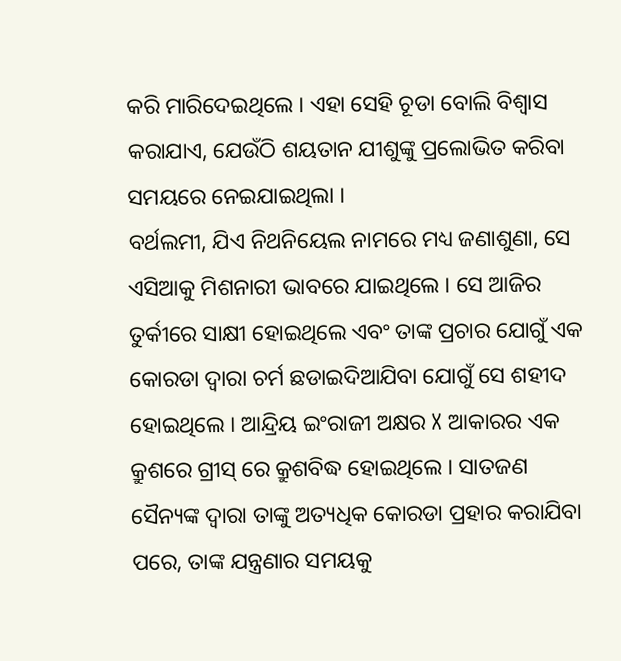କରି ମାରିଦେଇଥିଲେ । ଏହା ସେହି ଚୂଡା ବୋଲି ବିଶ୍ବାସ କରାଯାଏ, ଯେଉଁଠି ଶୟତାନ ଯୀଶୁଙ୍କୁ ପ୍ରଲୋଭିତ କରିବା ସମୟରେ ନେଇଯାଇଥିଲା ।
ବର୍ଥଲମୀ, ଯିଏ ନିଥନିୟେଲ ନାମରେ ମଧ୍ୟ ଜଣାଶୁଣା, ସେ ଏସିଆକୁ ମିଶନାରୀ ଭାବରେ ଯାଇଥିଲେ । ସେ ଆଜିର ତୁର୍କୀରେ ସାକ୍ଷୀ ହୋଇଥିଲେ ଏବଂ ତାଙ୍କ ପ୍ରଚାର ଯୋଗୁଁ ଏକ କୋରଡା ଦ୍ବାରା ଚର୍ମ ଛଡାଇଦିଆଯିବା ଯୋଗୁଁ ସେ ଶହୀଦ ହୋଇଥିଲେ । ଆନ୍ଦ୍ରିୟ ଇଂରାଜୀ ଅକ୍ଷର X ଆକାରର ଏକ କ୍ରୁଶରେ ଗ୍ରୀସ୍ ରେ କ୍ରୁଶବିଦ୍ଧ ହୋଇଥିଲେ । ସାତଜଣ ସୈନ୍ୟଙ୍କ ଦ୍ବାରା ତାଙ୍କୁ ଅତ୍ୟଧିକ କୋରଡା ପ୍ରହାର କରାଯିବା ପରେ, ତାଙ୍କ ଯନ୍ତ୍ରଣାର ସମୟକୁ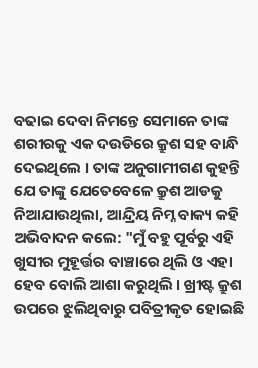ବଢାଇ ଦେବା ନିମନ୍ତେ ସେମାନେ ତାଙ୍କ ଶରୀରକୁ ଏକ ଦଉଡିରେ କ୍ରୁଶ ସହ ବାନ୍ଧି ଦେଇଥିଲେ । ତାଙ୍କ ଅନୁଗାମୀଗଣ କୁହନ୍ତି ଯେ ତାଙ୍କୁ ଯେତେବେଳେ କ୍ରୁଶ ଆଡକୁ ନିଆଯାଉଥିଲା, ଆନ୍ଦ୍ରିୟ ନିମ୍ନ ବାକ୍ୟ କହି ଅଭିବାଦନ କଲେ: "ମୁଁ ବହୁ ପୂର୍ବରୁ ଏହି ଖୁସୀର ମୁହୂର୍ତ୍ତର ବାଞ୍ଚାରେ ଥିଲି ଓ ଏହା ହେବ ବୋଲି ଆଶା କରୁଥିଲି । ଖ୍ରୀଷ୍ଟ କ୍ରୁଶ ଉପରେ ଝୁଲିଥିବାରୁ ପବିତ୍ରୀକୃତ ହୋଇଛି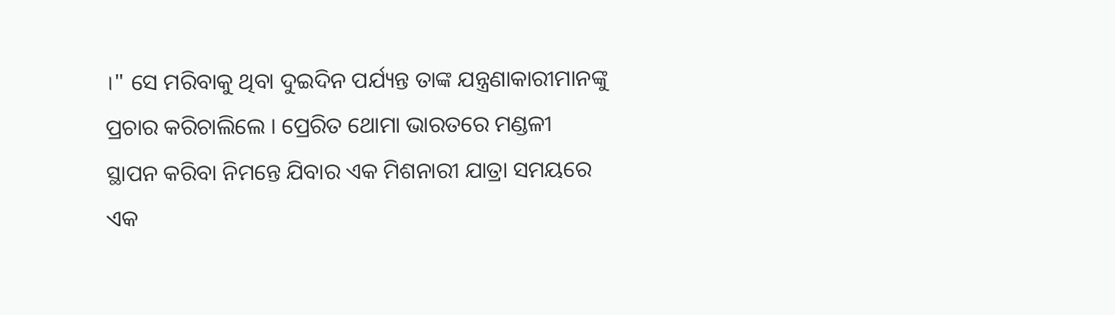।" ସେ ମରିବାକୁ ଥିବା ଦୁଇଦିନ ପର୍ଯ୍ୟନ୍ତ ତାଙ୍କ ଯନ୍ତ୍ରଣାକାରୀମାନଙ୍କୁ ପ୍ରଚାର କରିଚାଲିଲେ । ପ୍ରେରିତ ଥୋମା ଭାରତରେ ମଣ୍ଡଳୀ ସ୍ଥାପନ କରିବା ନିମନ୍ତେ ଯିବାର ଏକ ମିଶନାରୀ ଯାତ୍ରା ସମୟରେ ଏକ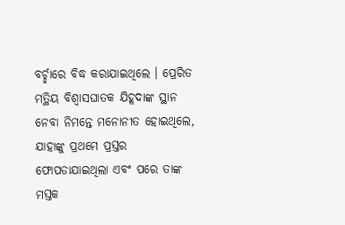ବର୍ଚ୍ଛାରେ ବିଦ୍ଧ କରାଯାଇଥିଲେ । ପ୍ରେରିତ ମତ୍ଥିୟ ବିଶ୍ବାସଘାତକ ଯିହୂଦାଙ୍କ ସ୍ଥାନ ନେବା ନିମନ୍ତେ ମନୋନୀତ ହୋଇଥିଲେ, ଯାହାଙ୍କୁ ପ୍ରଥମେ ପ୍ରସ୍ତର ଫୋପଡାଯାଇଥିଲା ଏବଂ ପରେ ତାଙ୍କ ମସ୍ତକ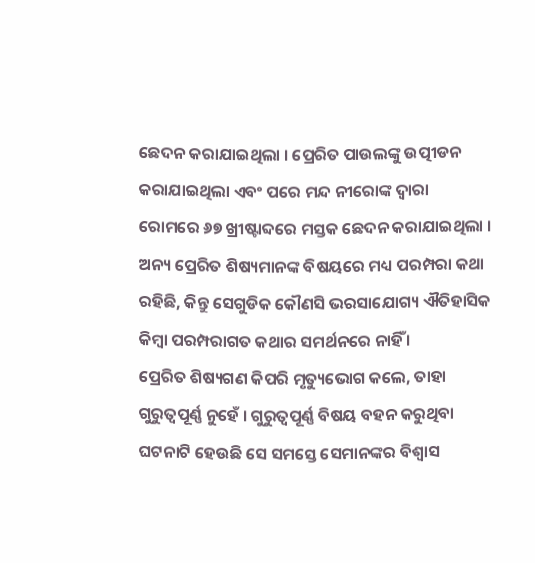ଛେଦନ କରାଯାଇଥିଲା । ପ୍ରେରିତ ପାଉଲଙ୍କୁ ଉତ୍ପୀଡନ କରାଯାଇଥିଲା ଏବଂ ପରେ ମନ୍ଦ ନୀରୋଙ୍କ ଦ୍ବାରା ରୋମରେ ୬୭ ଖ୍ରୀଷ୍ଟାବ୍ଦରେ ମସ୍ତକ ଛେଦନ କରାଯାଇଥିଲା । ଅନ୍ୟ ପ୍ରେରିତ ଶିଷ୍ୟମାନଙ୍କ ବିଷୟରେ ମଧ୍ୟ ପରମ୍ପରା କଥା ରହିଛି, କିନ୍ତୁ ସେଗୁଡିକ କୌଣସି ଭରସାଯୋଗ୍ୟ ଐତିହାସିକ କିମ୍ବା ପରମ୍ପରାଗତ କଥାର ସମର୍ଥନରେ ନାହିଁ ।
ପ୍ରେରିତ ଶିଷ୍ୟଗଣ କିପରି ମୃତ୍ୟୁଭୋଗ କଲେ, ତାହା ଗୁରୁତ୍ବପୂର୍ଣ୍ଣ ନୁହେଁ । ଗୁରୁତ୍ବପୂର୍ଣ୍ଣ ବିଷୟ ବହନ କରୁଥିବା ଘଟନାଟି ହେଉଛି ସେ ସମସ୍ତେ ସେମାନଙ୍କର ବିଶ୍ବାସ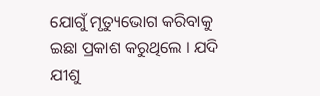ଯୋଗୁଁ ମୃତ୍ୟୁଭୋଗ କରିବାକୁ ଇଛା ପ୍ରକାଶ କରୁଥିଲେ । ଯଦି ଯୀଶୁ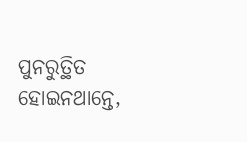ପୁନରୁତ୍ଥିତ ହୋଇନଥାନ୍ତେ,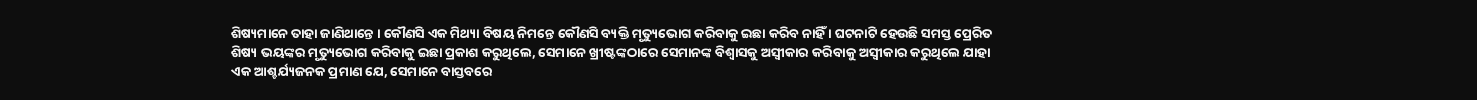ଶିଷ୍ୟମାନେ ତାହା ଜାଣିଥାନ୍ତେ । କୌଣସି ଏକ ମିଥ୍ୟା ବିଷୟ ନିମନ୍ତେ କୌଣସି ବ୍ୟକ୍ତି ମୃତ୍ୟୁଭୋଗ କରିବାକୁ ଇଛା କରିବ ନାହିଁ । ଘଟନାଟି ହେଉଛି ସମସ୍ତ ପ୍ରେରିତ ଶିଷ୍ୟ ଭୟଙ୍କର ମୃତ୍ୟୁଭୋଗ କରିବାକୁ ଇଛା ପ୍ରକାଶ କରୁଥିଲେ, ସେମାନେ ଖ୍ରୀଷ୍ଟଙ୍କଠାରେ ସେମାନଙ୍କ ବିଶ୍ବାସକୁ ଅସ୍ବୀକାର କରିବାକୁ ଅସ୍ବୀକାର କରୁଥିଲେ ଯାହା ଏକ ଆଶ୍ଚର୍ଯ୍ୟଜନକ ପ୍ରମାଣ ଯେ, ସେମାନେ ବାସ୍ତବରେ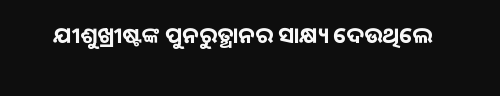ଯୀଶୁଖ୍ରୀଷ୍ଟଙ୍କ ପୁନରୁତ୍ଥାନର ସାକ୍ଷ୍ୟ ଦେଉଥିଲେ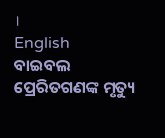।
English
ବାଇବଲ ପ୍ରେରିତଗଣଙ୍କ ମୃତ୍ୟୁ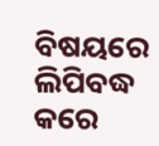ବିଷୟରେ ଲିପିବଦ୍ଧ କରେ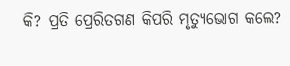କି? ପ୍ରତି ପ୍ରେରିତଗଣ କିପରି ମୃତ୍ୟୁଭୋଗ କଲେ?